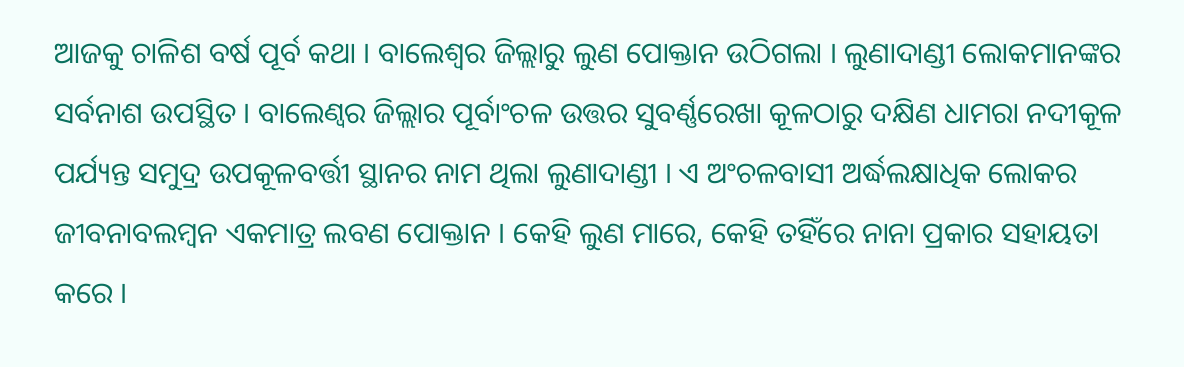ଆଜକୁ ଚାଳିଶ ବର୍ଷ ପୂର୍ବ କଥା । ବାଲେଶ୍ୱର ଜିଲ୍ଲାରୁ ଲୁଣ ପୋକ୍ତାନ ଉଠିଗଲା । ଲୁଣାଦାଣ୍ଡୀ ଲୋକମାନଙ୍କର ସର୍ବନାଶ ଉପସ୍ଥିତ । ବାଲେଣ୍ୱର ଜିଲ୍ଲାର ପୂର୍ବାଂଚଳ ଉତ୍ତର ସୁବର୍ଣ୍ଣରେଖା କୂଳଠାରୁ ଦକ୍ଷିଣ ଧାମରା ନଦୀକୂଳ ପର୍ଯ୍ୟନ୍ତ ସମୁଦ୍ର ଉପକୂଳବର୍ତ୍ତୀ ସ୍ଥାନର ନାମ ଥିଲା ଲୁଣାଦାଣ୍ଡୀ । ଏ ଅଂଚଳବାସୀ ଅର୍ଦ୍ଧଲକ୍ଷାଧିକ ଲୋକର ଜୀବନାବଲମ୍ବନ ଏକମାତ୍ର ଲବଣ ପୋକ୍ତାନ । କେହି ଲୁଣ ମାରେ, କେହି ତହିଁରେ ନାନା ପ୍ରକାର ସହାୟତା କରେ ।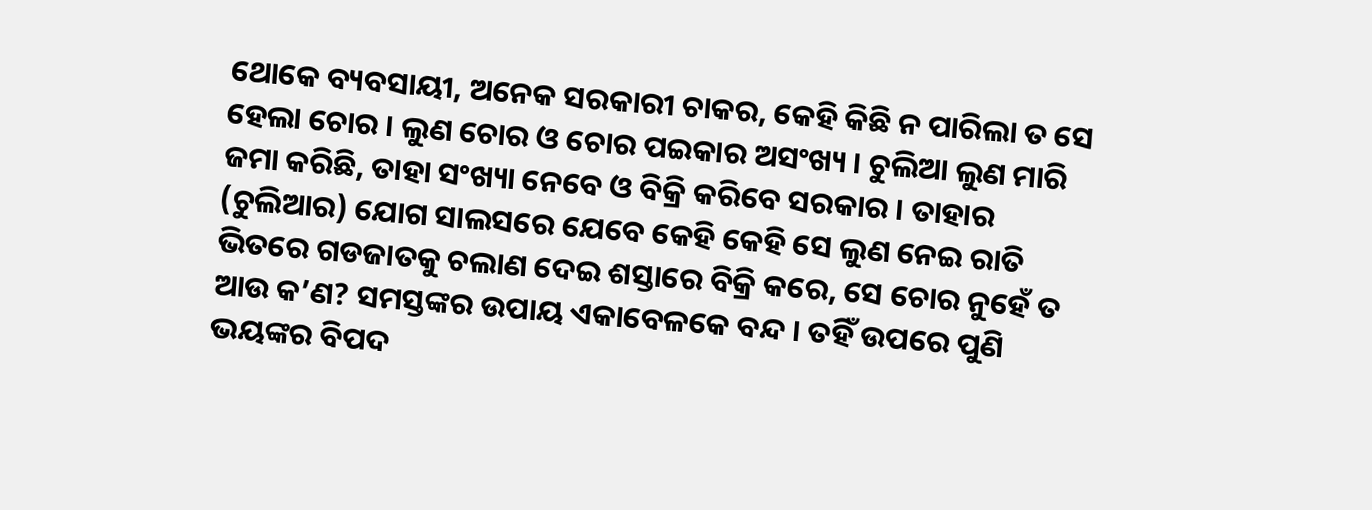ଥୋକେ ବ୍ୟବସାୟୀ, ଅନେକ ସରକାରୀ ଚାକର, କେହି କିଛି ନ ପାରିଲା ତ ସେ ହେଲା ଚୋର । ଲୁଣ ଚୋର ଓ ଚୋର ପଇକାର ଅସଂଖ୍ୟ । ଚୁଲିଆ ଲୁଣ ମାରି ଜମା କରିଛି, ତାହା ସଂଖ୍ୟା ନେବେ ଓ ବିକ୍ରି କରିବେ ସରକାର । ତାହାର (ଚୁଲିଆର) ଯୋଗ ସାଲସରେ ଯେବେ କେହି କେହି ସେ ଲୁଣ ନେଇ ରାତି ଭିତରେ ଗଡଜାତକୁ ଚଲାଣ ଦେଇ ଶସ୍ତାରେ ବିକ୍ରି କରେ, ସେ ଚୋର ନୁହେଁ ତ ଆଉ କ’ଣ? ସମସ୍ତଙ୍କର ଉପାୟ ଏକାବେଳକେ ବନ୍ଦ । ତହିଁ ଉପରେ ପୁଣି ଭୟଙ୍କର ବିପଦ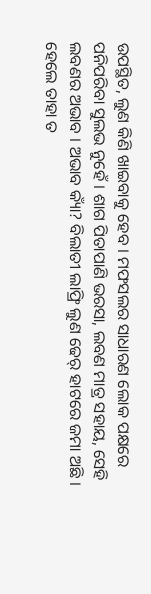ଉପସ୍ଥିତ, ଲୁଣ କିଣି ଖାଇବାକୁ ହେବ । ମଫସଲର ସାଧାରଣ ଲୋକ ପକ୍ଷରେ ପନିପରିବା ସୁଲଭ ନୁହେଁ । ଶାଗ ପିତାପାଣି ଭରସା, ଲବଣ ମାତ୍ର ସହାୟ, ସେହି ଲବଣର ଅଭାବ । ଅଭାବ କ୍ୟାଁ? ବିଲାତୀ ଲାଫ୍ରି ଲୁଣ ଢେର୍ ହାଟରେ ଜମା ଅଛି । ହେଲେ ତାହା ତ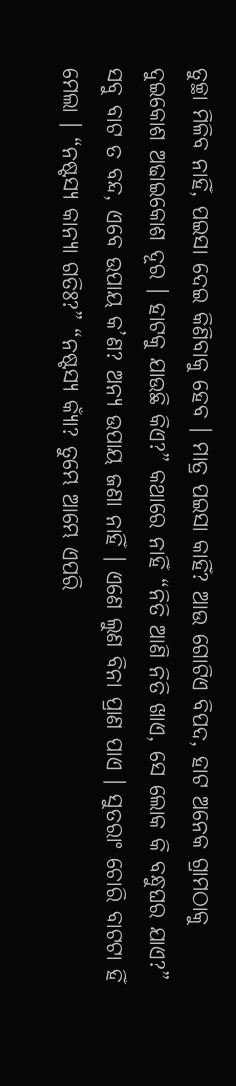ତୁଚ୍ଛା ମିଳିବ ନାହିଁ, ପଇସା ଦେଇ କିଣିବାକୁ ହେବ । ମାତ୍ର ପଇସା କାହିଁ? ଆଉ ଗୋଟିଏ ବିପଦ, ହାଟ ଅନେକ ଗ୍ରାମଠାକୁ ଦୁଇକୋଶ ଅଢାଇକୋଶ ଦୂର । ହାଟକୁ ଯାଉଛି କିଏ?” କଥାରେ ନାହିଁ “ନିତି ଆଣି ନିତି ଖାଏ, ସେ ଲୋକ କି ବନ୍ଧୁଘର ଯାଏ?” ସବୁ ବାଟ ତ ବନ୍ଦ, ଏବେ ଉପାୟ କ’ଣ? ଅନ୍ୟ ଉପାୟ ଜଣା ନାହିଁ । ଏଣେ ଲୁଣ ବିନା ପ୍ରାଣ ପାଏ । ସୁତରାଂ ଚୋରି ବାଟଟା ହିଁ ମେଲା । “ନଷ୍ଟସ୍ୟ କାନ୍ୟା ଗତିଃ?” “ନଷ୍ଟସ୍ୟ କ୍ୟାଁ? ତୁମ୍ଭେ ଆମ୍ଭେ ଏପରି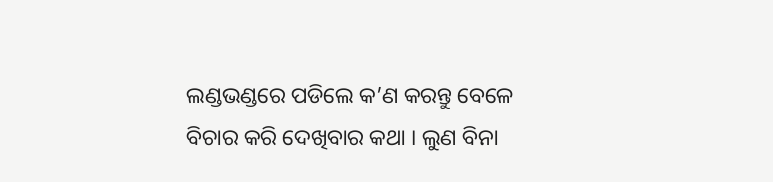ଲଣ୍ଡଭଣ୍ଡରେ ପଡିଲେ କ’ଣ କରନ୍ତୁ ବେଳେ ବିଚାର କରି ଦେଖିବାର କଥା । ଲୁଣ ବିନା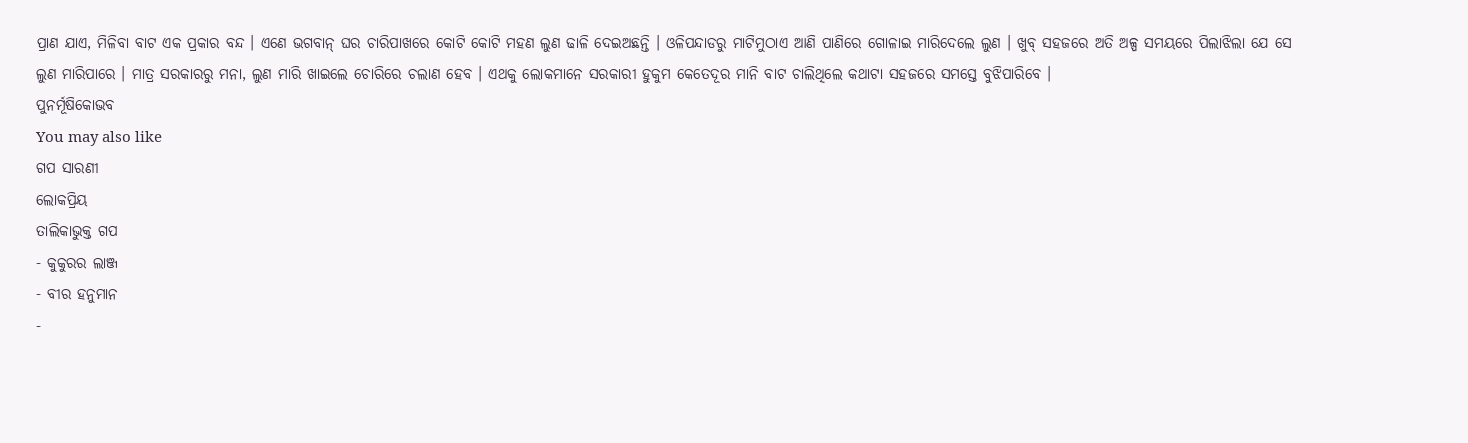ପ୍ରାଣ ଯାଏ, ମିଳିବା ବାଟ ଏକ ପ୍ରକାର ବନ୍ଦ । ଏଣେ ଭଗବାନ୍ ଘର ଚାରିପାଖରେ କୋଟି କୋଟି ମହଣ ଲୁଣ ଢାଳି ଦେଇଅଛନ୍ତି । ଓଳିପନ୍ଦାଡରୁ ମାଟିମୁଠାଏ ଆଣି ପାଣିରେ ଗୋଳାଇ ମାରିଦେଲେ ଲୁଣ । ଖୁବ୍ ସହଜରେ ଅତି ଅଳ୍ପ ସମୟରେ ପିଲାଝିଲା ଯେ ସେ ଲୁଣ ମାରିପାରେ । ମାତ୍ର ସରକାରରୁ ମନା, ଲୁଣ ମାରି ଖାଇଲେ ଚୋରିରେ ଚଲାଣ ହେବ । ଏଥକୁ ଲୋକମାନେ ସରକାରୀ ହୁକୁମ କେତେଦୂର ମାନି ବାଟ ଚାଲିଥିଲେ କଥାଟା ସହଜରେ ସମସ୍ତେ ବୁଝିପାରିବେ ।
ପୁନର୍ମୂଷିକୋଭବ
You may also like
ଗପ ସାରଣୀ
ଲୋକପ୍ରିୟ
ତାଲିକାଭୁକ୍ତ ଗପ
- କୁକୁରର ଲାଞ୍ଜ
- ବୀର ହନୁମାନ
-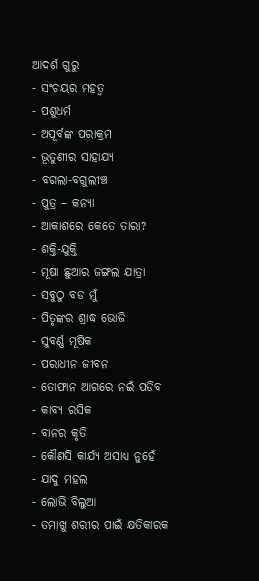ଆଦର୍ଶ ଗୁରୁ
- ସଂଚୟର ମହତ୍ୱ
- ପଶୁଧର୍ମ
- ଅପୂର୍ବଙ୍କ ପରାକ୍ରମ
- ଭୂତୁଣୀର ସାହାଯ୍ୟ
- ବଗଲା-ବଗୁଲୀଞ୍ଚ
- ପୁତ୍ର – କନ୍ୟା
- ଆକାଶରେ କେତେ ତାରା?
- ଶକ୍ତି-ଯୁକ୍ତି
- ମୂଷା ଛୁଆର ଜଙ୍ଗଲ ଯାତ୍ରା
- ସବୁଠୁ ବଡ ମୁଁ
- ପିତୃଙ୍କର ଶ୍ରାଦ୍ଧ ଭୋଜି
- ସୁବର୍ଣ୍ଣ ମୂଷିକ
- ପରାଧୀନ ଜୀବନ
- ତୋଫାନ ଆଗରେ ନଇଁ ପଡିବ
- କାବ୍ୟ ରସିକ
- ବାନର କୃତି
- କୌଣସି କାର୍ଯ୍ୟ ଅସାଧ୍ୟ ନୁହେଁ
- ଯାଦୁ ମହଲ
- ଲୋଭି ବିଲୁଆ
- ତମାଖୁ ଶରୀର ପାଇଁ କ୍ଷତିକାରକ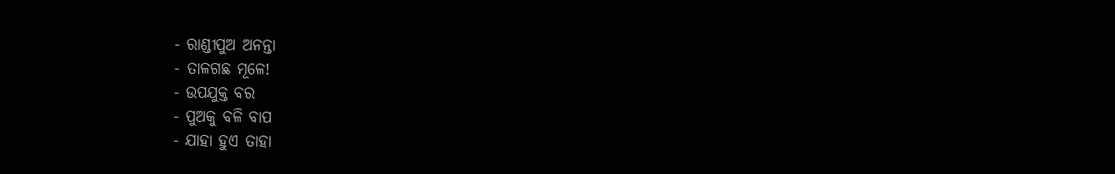- ରାଣ୍ଡୀପୁଅ ଅନନ୍ତା
- ତାଳଗଛ ମୂଳେ!
- ଉପଯୁକ୍ତ ବର
- ପୁଅକୁ ବଳି ବାପ
- ଯାହା ହୁଏ ତାହା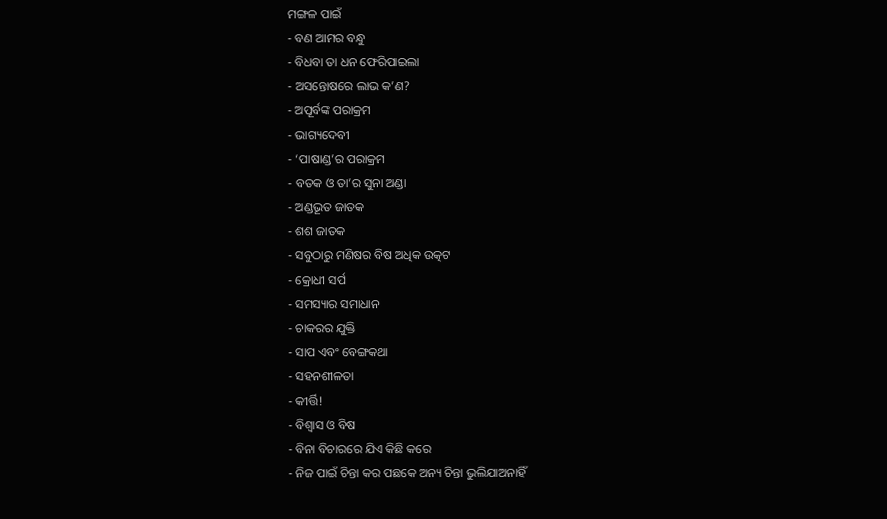ମଙ୍ଗଳ ପାଇଁ
- ବଣ ଆମର ବନ୍ଧୁ
- ବିଧବା ତା ଧନ ଫେରିପାଇଲା
- ଅସନ୍ତୋଷରେ ଲାଭ କ’ଣ?
- ଅପୂର୍ବଙ୍କ ପରାକ୍ରମ
- ଭାଗ୍ୟଦେବୀ
- ‘ପାଷାଣ୍ଡ’ର ପରାକ୍ରମ
- ବତକ ଓ ତା’ର ସୁନା ଅଣ୍ଡା
- ଅଣ୍ଡଭୂତ ଜାତକ
- ଶଶ ଜାତକ
- ସବୁଠାରୁ ମଣିଷର ବିଷ ଅଧିକ ଉତ୍କଟ
- କ୍ରୋଧୀ ସର୍ପ
- ସମସ୍ୟାର ସମାଧାନ
- ଚାକରର ଯୁକ୍ତି
- ସାପ ଏବଂ ବେଙ୍ଗକଥା
- ସହନଶୀଳତା
- କୀର୍ତ୍ତି!
- ବିଶ୍ୱାସ ଓ ବିଷ
- ବିନା ବିଚାରରେ ଯିଏ କିଛି କରେ
- ନିଜ ପାଇଁ ଚିନ୍ତା କର ପଛକେ ଅନ୍ୟ ଚିନ୍ତା ଭୁଲିଯାଅନାହିଁ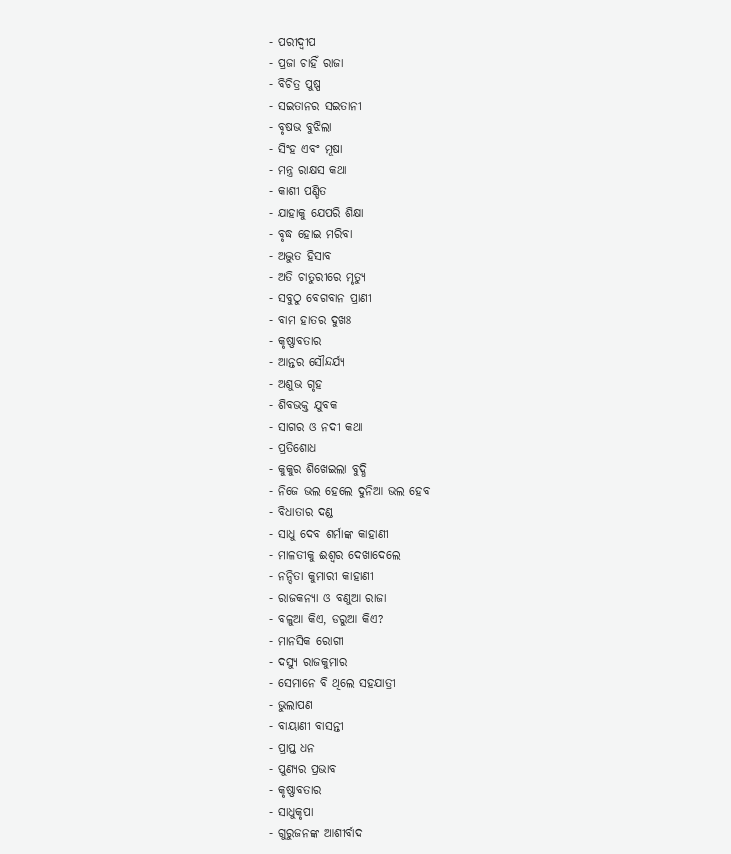- ପରୀଦ୍ୱୀପ
- ପ୍ରଜା ଚାହିଁ ରାଜା
- ବିଚିତ୍ର ପୁଷ୍ପ
- ସଇତାନର ସଇତାନୀ
- ବୃଷଭ ବୁଝିଲା
- ସିଂହ ଏବଂ ମୂଷା
- ମନ୍ତ୍ର ରାକ୍ଷସ କଥା
- କାଶୀ ପଣ୍ଡିତ
- ଯାହାକୁ ଯେପରି ଶିକ୍ଷା
- ବୃଦ୍ଧ ହୋଇ ମରିବା
- ଅଦ୍ଭୁତ ହିସାବ
- ଅତି ଚାତୁରୀରେ ମୃତ୍ୟୁ
- ସବୁଠୁ ବେଗବାନ ପ୍ରାଣୀ
- ବାମ ହାତର ଦୁଖଃ
- କୃଷ୍ଣାବତାର
- ଆନ୍ତର ସୌନ୍ଦର୍ଯ୍ୟ
- ଅଶୁଭ ଗୃହ
- ଶିବଭକ୍ତ ଯୁବକ
- ସାଗର ଓ ନଦୀ କଥା
- ପ୍ରତିଶୋଧ
- କୁକୁର ଶିଖେଇଲା ବୁଦ୍ଧି
- ନିଜେ ଭଲ ହେଲେ ଦୁନିଆ ଭଲ ହେବ
- ବିଧାତାର ଦଣ୍ଡ
- ସାଧୁ ଦେବ ଶର୍ମାଙ୍କ କାହାଣୀ
- ମାଳତୀକୁ ଈଶ୍ୱର ଦେଖାଦେଲେ
- ନନ୍ଦିତା କୁମାରୀ କାହାଣୀ
- ରାଜକନ୍ୟା ଓ ବଣୁଆ ରାଜା
- ବଳୁଆ କିଏ, ଡରୁଆ କିଏ?
- ମାନସିକ ରୋଗୀ
- ଦସ୍ୟୁ ରାଜକୁମାର
- ସେମାନେ ବି ଥିଲେ ସହଯାତ୍ରୀ
- ଭୁଲାପଣ
- ବାୟାଣୀ ବାସନ୍ତୀ
- ପ୍ରାପ୍ତ ଧନ
- ପୁଣ୍ୟର ପ୍ରଭାବ
- କୃଷ୍ଣାବତାର
- ସାଧୁକୃପା
- ଗୁରୁଜନଙ୍କ ଆଶୀର୍ବାଦ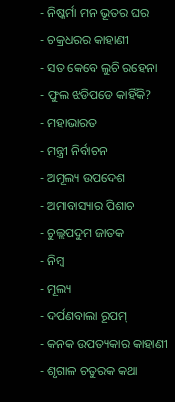- ନିଷ୍କର୍ମା ମନ ଭୂତର ଘର
- ଚକ୍ରଧରର କାହାଣୀ
- ସତ କେବେ ଲୁଚି ରହେନା
- ଫୁଲ ଝଡିପଡେ କାହିଁକି?
- ମହାଭାରତ
- ମନ୍ତ୍ରୀ ନିର୍ବାଚନ
- ଅମୂଲ୍ୟ ଉପଦେଶ
- ଅମାବାସ୍ୟାର ପିଶାଚ
- ଚୁଲ୍ଲପଦୁମ ଜାତକ
- ନିମ୍ବ
- ମୂଲ୍ୟ
- ଦର୍ପଣବାଲା ରୂପମ୍
- କନକ ଉପତ୍ୟକାର କାହାଣୀ
- ଶୃଗାଳ ଚତୁରକ କଥା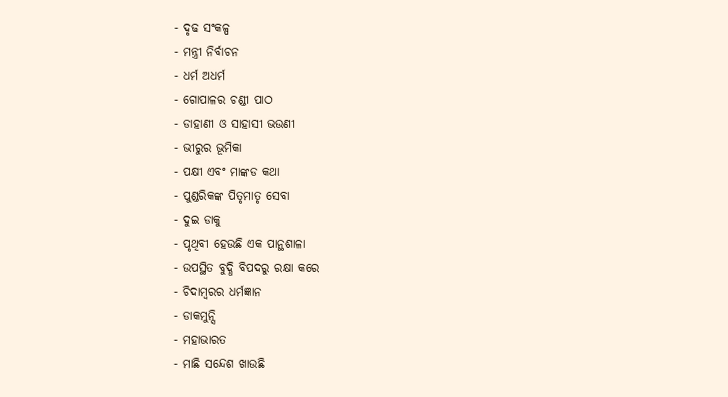- ଦୃଢ ସଂକଳ୍ପ
- ମନ୍ତ୍ରୀ ନିର୍ବାଚନ
- ଧର୍ମ ଅଧର୍ମ
- ଗୋପାଳର ଚଣ୍ଡୀ ପାଠ
- ଡାହାଣୀ ଓ ସାହାସୀ ଭଉଣୀ
- ଭୀରୁର ଭୂମିକା
- ପକ୍ଷୀ ଏବଂ ମାଙ୍କଡ କଥା
- ପୁଣ୍ଡରିକଙ୍କ ପିତୃମାତୃ ସେବା
- ଦୁଇ ଡାକୁ
- ପୃଥିବୀ ହେଉଛି ଏକ ପାନ୍ଥଶାଳା
- ଉପସ୍ଥିତ ବୁଦ୍ଧି ବିପଦରୁ ରକ୍ଷା କରେ
- ଚିଦାମ୍ବରର ଧର୍ମଜ୍ଞାନ
- ଡାକମୁନ୍ସି
- ମହାଭାରତ
- ମାଛି ସନ୍ଦେଶ ଖାଉଛି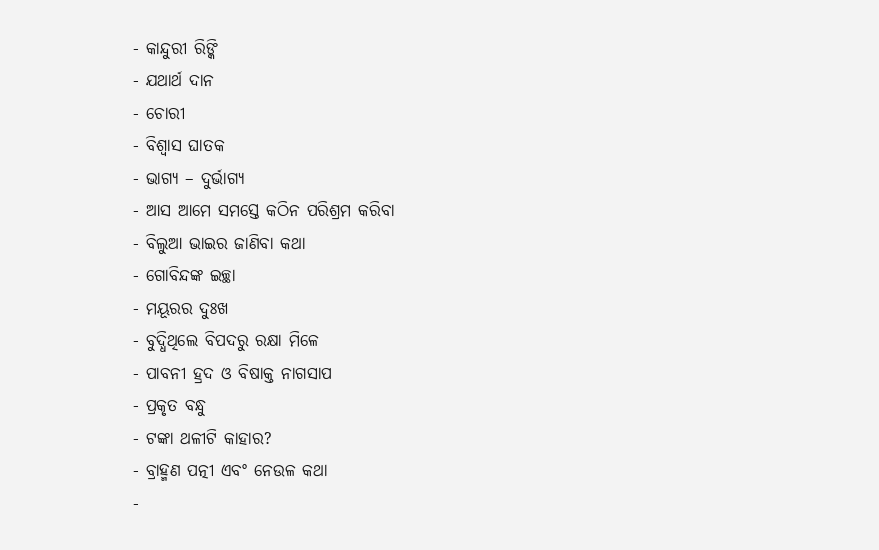- କାନ୍ଦୁରୀ ରିଙ୍କି
- ଯଥାର୍ଥ ଦାନ
- ଚୋରୀ
- ବିଶ୍ୱାସ ଘାତକ
- ଭାଗ୍ୟ – ଦୁର୍ଭାଗ୍ୟ
- ଆସ ଆମେ ସମସ୍ତେ କଠିନ ପରିଶ୍ରମ କରିବା
- ବିଲୁଆ ଭାଇର ଜାଣିବା କଥା
- ଗୋବିନ୍ଦଙ୍କ ଇଚ୍ଛା
- ମୟୂରର ଦୁଃଖ
- ବୁଦ୍ଧିଥିଲେ ବିପଦରୁ ରକ୍ଷା ମିଳେ
- ପାବନୀ ହ୍ରଦ ଓ ବିଷାକ୍ତ ନାଗସାପ
- ପ୍ରକୃତ ବନ୍ଧୁ
- ଟଙ୍କା ଥଳୀଟି କାହାର?
- ବ୍ରାହ୍ମଣ ପତ୍ନୀ ଏବଂ ନେଉଳ କଥା
-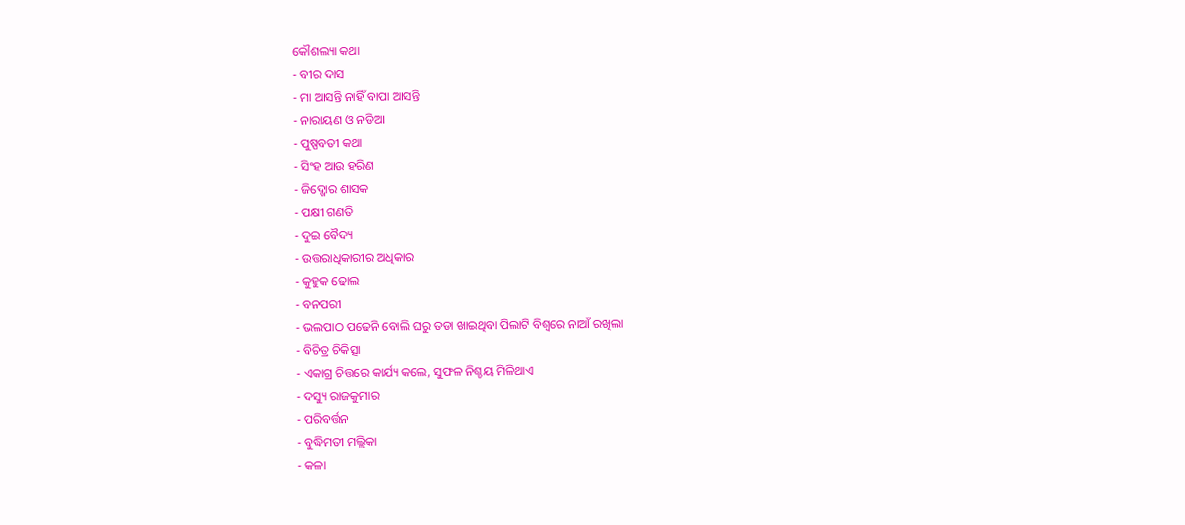କୌଶଲ୍ୟା କଥା
- ବୀର ଦାସ
- ମା ଆସନ୍ତି ନାହିଁ ବାପା ଆସନ୍ତି
- ନାରାୟଣ ଓ ନଡିଆ
- ପୁଷ୍ପବତୀ କଥା
- ସିଂହ ଆଉ ହରିଣ
- ଜିଦ୍ଖୋର ଶାସକ
- ପକ୍ଷୀ ଗଣତି
- ଦୁଇ ବୈଦ୍ୟ
- ଉତ୍ତରାଧିକାରୀର ଅଧିକାର
- କୁହୁକ ଢୋଲ
- ବନପରୀ
- ଭଲପାଠ ପଢେନି ବୋଲି ଘରୁ ତଡା ଖାଇଥିବା ପିଲାଟି ବିଶ୍ୱରେ ନାଆଁ ରଖିଲା
- ବିଚିତ୍ର ଚିକିତ୍ସା
- ଏକାଗ୍ର ଚିତ୍ତରେ କାର୍ଯ୍ୟ କଲେ, ସୁଫଳ ନିଶ୍ଚୟ ମିଳିଥାଏ
- ଦସ୍ୟୁ ରାଜକୁମାର
- ପରିବର୍ତ୍ତନ
- ବୁଦ୍ଧିମତୀ ମଲ୍ଲିକା
- କଳା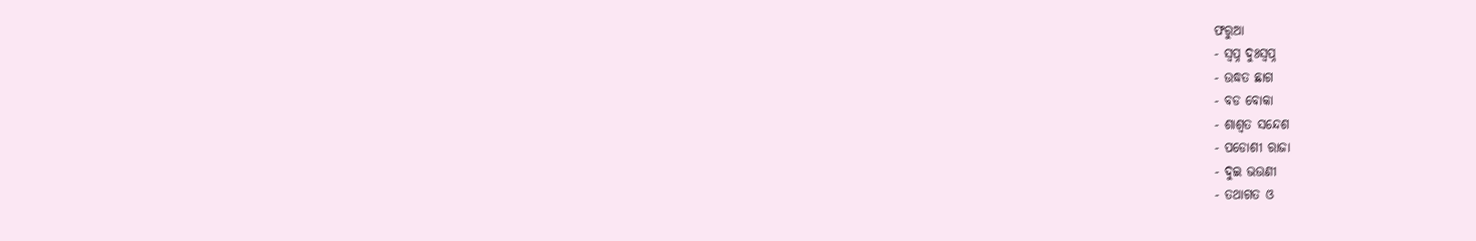ଫରୁଆ
- ସ୍ୱପ୍ନ ଦୁଃସ୍ୱପ୍ନ
- ଉଦ୍ଧତ ଛାଗ
- ବଡ ବୋକା
- ଶାଶ୍ୱତ ସନ୍ଦେଶ
- ପଡୋଶୀ ରାଜା
- ଦୁଇ ଭଉଣୀ
- ତଥାଗତ ଓ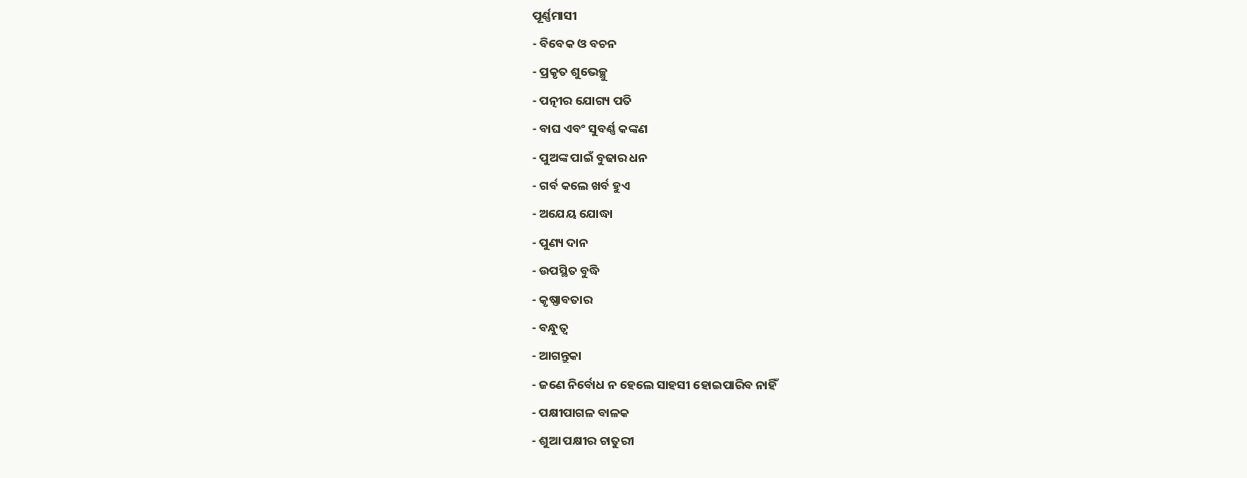ପୂର୍ଣ୍ଣମାସୀ
- ବିବେକ ଓ ବଚନ
- ପ୍ରକୃତ ଶୁଭେଚ୍ଛୁ
- ପତ୍ନୀର ଯୋଗ୍ୟ ପତି
- ବାଘ ଏବଂ ସୁବର୍ଣ୍ଣ କଙ୍କଣ
- ପୁଅଙ୍କ ପାଇଁ ବୁଢାର ଧନ
- ଗର୍ବ କଲେ ଖର୍ବ ହୁଏ
- ଅଯେୟ ଯୋଦ୍ଧା
- ପୁଣ୍ୟ ଦାନ
- ଉପସ୍ଥିତ ବୁଦ୍ଧି
- କୃଷ୍ଣାବତାର
- ବନ୍ଧୁତ୍ୱ
- ଆଗନ୍ତୁକା
- ଜଣେ ନିର୍ବୋଧ ନ ହେଲେ ସାହସୀ ହୋଇପାରିବ ନାହିଁ
- ପକ୍ଷୀପାଗଳ ବାଳକ
- ଶୁଆ ପକ୍ଷୀର ଚାତୁରୀ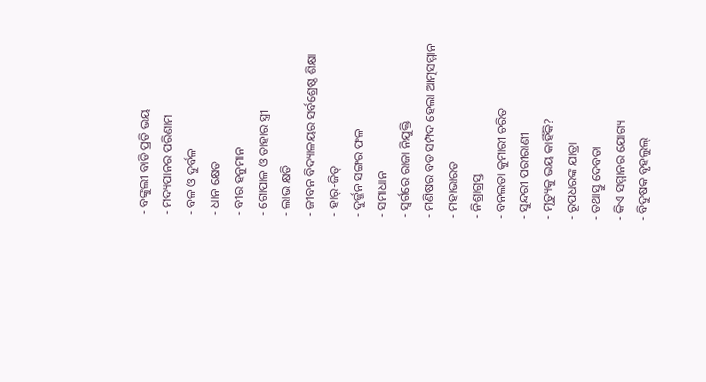- ବଙ୍କୁଲୀ ବାଡି ପ୍ରତି ଭୟ
- ମଦ୍ୟପାନର ପରିଣାମ
- ବଳ ଓ ଦୁର୍ବଳ
- ଧାନ କ୍ଷେତ
- ବୀର ହନୁମାନ
- ଗୋପାଳ ଓ ତାହାର ସ୍ତ୍ରୀ
- ଲାଭ କ୍ଷତି
- ଜୀବନ ବିଦ୍ୟାଳୟର ସର୍ବଶ୍ରେଷ୍ଠ ଶିକ୍ଷା
- ହାର୍-ଜିତ୍
- ଦୁର୍ଜ୍ଜନ ସଙ୍ଗର ଫଳ
- ସମାଧାନ
- ସ୍ୱର୍ଗରେ ରାଜା ନିଯୁକ୍ତି
- ମଣିଷର ବଡ ସମ୍ପଦ ହେଲା ଆତ୍ମସମ୍ମାନ
- ମହାଭାରତ
- ନିଶ୍ରାଗ୍ରସ୍ତ
- ବନଲତା କୁମାରୀ ଚରିତ
- ସୁନ୍ଦରୀ ପରୀରାଣୀ
- ମୃତ୍ୟୁକୁ ଭୟ କାହିଁକି?
- ରୂପଧରଙ୍କ ଯାତ୍ରା
- ତଥାସ୍ତୁ ଦେବତା
- କିଏ ସମ୍ମାନର ଯୋଗ୍ୟ
- ବିଦୁଷକ ବୃହଲୁଲ୍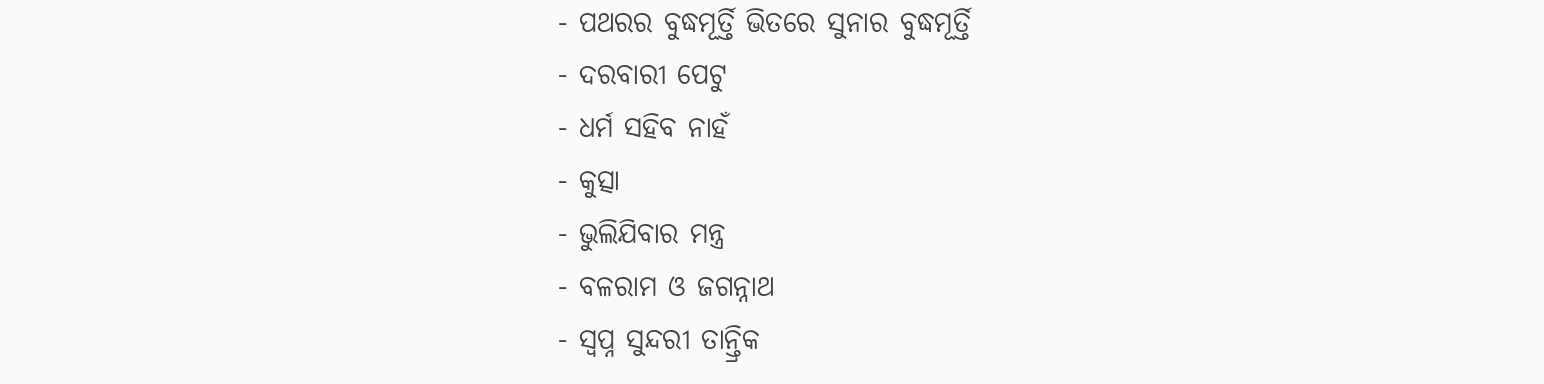- ପଥରର ବୁଦ୍ଧମୂର୍ତ୍ତି ଭିତରେ ସୁନାର ବୁଦ୍ଧମୂର୍ତ୍ତି
- ଦରବାରୀ ପେଟୁ
- ଧର୍ମ ସହିବ ନାହଁ
- କୁତ୍ସା
- ଭୁଲିଯିବାର ମନ୍ତ୍ର
- ବଳରାମ ଓ ଜଗନ୍ନାଥ
- ସ୍ୱପ୍ନ ସୁନ୍ଦରୀ ତାନ୍ତ୍ରିକ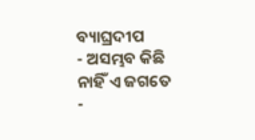ବ୍ୟାଘ୍ରଦୀପ
- ଅସମ୍ଭବ କିଛି ନାହିଁ ଏ ଜଗତେ
-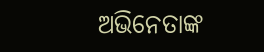ଅଭିନେତାଙ୍କ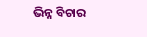ଭିନ୍ନ ବିଚାର